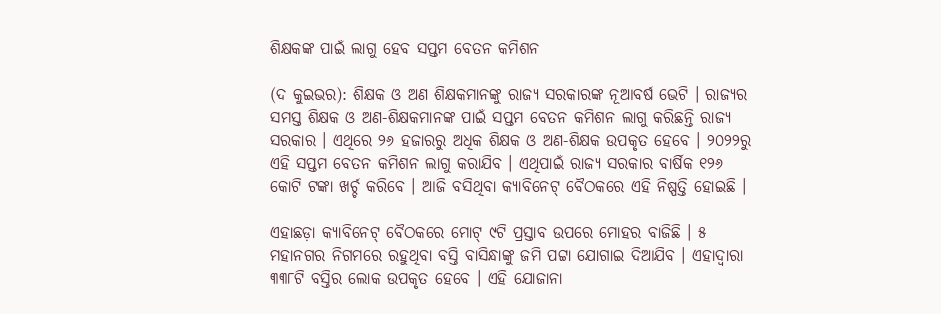ଶିକ୍ଷକଙ୍କ ପାଇଁ ଲାଗୁ ହେବ ସପ୍ତମ ବେତନ କମିଶନ

(ଦ କୁଇଭର): ଶିକ୍ଷକ ଓ ଅଣ ଶିକ୍ଷକମାନଙ୍କୁ ରାଜ୍ୟ ସରକାରଙ୍କ ନୂଆବର୍ଷ ଭେଟି । ରାଜ୍ୟର ସମସ୍ତ ଶିକ୍ଷକ ଓ ଅଣ-ଶିକ୍ଷକମାନଙ୍କ ପାଇଁ ସପ୍ତମ ବେତନ କମିଶନ ଲାଗୁ କରିଛନ୍ତି ରାଜ୍ୟ ସରକାର । ଏଥିରେ ୨୬ ହଜାରରୁ ଅଧିକ ଶିକ୍ଷକ ଓ ଅଣ-ଶିକ୍ଷକ ଉପକୃତ ହେବେ । ୨୦୨୨ରୁ ଏହି ସପ୍ତମ ବେତନ କମିଶନ ଲାଗୁ କରାଯିବ । ଏଥିପାଇଁ ରାଜ୍ୟ ସରକାର ବାର୍ଷିକ ୧୨୬ କୋଟି ଟଙ୍କା ଖର୍ଚ୍ଚ କରିବେ । ଆଜି ବସିଥିବା କ୍ୟାବିନେଟ୍ ବୈଠକରେ ଏହି ନିଷ୍ପତ୍ତି ହୋଇଛି ।

ଏହାଛଡ଼ା କ୍ୟାବିନେଟ୍ ବୈଠକରେ ମୋଟ୍ ୯ଟି ପ୍ରସ୍ତାବ ଉପରେ ମୋହର ବାଜିଛି । ୫ ମହାନଗର ନିଗମରେ ରହୁଥିବା ବସ୍ତି ବାସିନ୍ଧାଙ୍କୁ ଜମି ପଟ୍ଟା ଯୋଗାଇ ଦିଆଯିବ । ଏହାଦ୍ୱାରା ୩୩୮ଟି ବସ୍ତିର ଲୋକ ଉପକୃତ ହେବେ । ଏହି ଯୋଜାନା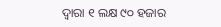ଦ୍ୱାରା ୧ ଲକ୍ଷ ୯୦ ହଜାର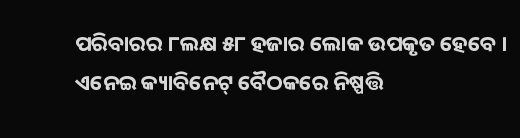ପରିବାରର ୮ଲକ୍ଷ ୫୮ ହଜାର ଲୋକ ଉପକୃତ ହେବେ । ଏନେଇ କ୍ୟାବିନେଟ୍ ବୈଠକରେ ନିଷ୍ପତ୍ତି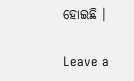ହୋଇଛି ।

Leave a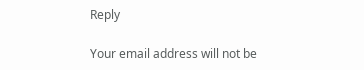Reply

Your email address will not be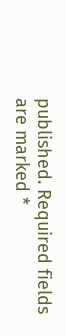published. Required fields are marked *